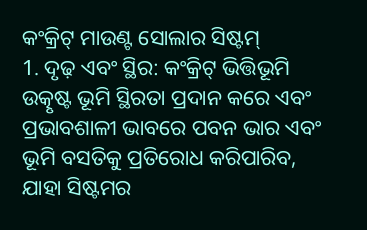କଂକ୍ରିଟ୍ ମାଉଣ୍ଟ ସୋଲାର ସିଷ୍ଟମ୍
1. ଦୃଢ଼ ଏବଂ ସ୍ଥିର: କଂକ୍ରିଟ୍ ଭିତ୍ତିଭୂମି ଉତ୍କୃଷ୍ଟ ଭୂମି ସ୍ଥିରତା ପ୍ରଦାନ କରେ ଏବଂ ପ୍ରଭାବଶାଳୀ ଭାବରେ ପବନ ଭାର ଏବଂ ଭୂମି ବସତିକୁ ପ୍ରତିରୋଧ କରିପାରିବ, ଯାହା ସିଷ୍ଟମର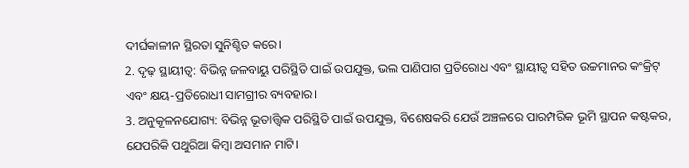ଦୀର୍ଘକାଳୀନ ସ୍ଥିରତା ସୁନିଶ୍ଚିତ କରେ।
2. ଦୃଢ଼ ସ୍ଥାୟୀତ୍ୱ: ବିଭିନ୍ନ ଜଳବାୟୁ ପରିସ୍ଥିତି ପାଇଁ ଉପଯୁକ୍ତ, ଭଲ ପାଣିପାଗ ପ୍ରତିରୋଧ ଏବଂ ସ୍ଥାୟୀତ୍ୱ ସହିତ ଉଚ୍ଚମାନର କଂକ୍ରିଟ୍ ଏବଂ କ୍ଷୟ-ପ୍ରତିରୋଧୀ ସାମଗ୍ରୀର ବ୍ୟବହାର।
3. ଅନୁକୂଳନଯୋଗ୍ୟ: ବିଭିନ୍ନ ଭୂତାତ୍ତ୍ୱିକ ପରିସ୍ଥିତି ପାଇଁ ଉପଯୁକ୍ତ, ବିଶେଷକରି ଯେଉଁ ଅଞ୍ଚଳରେ ପାରମ୍ପରିକ ଭୂମି ସ୍ଥାପନ କଷ୍ଟକର, ଯେପରିକି ପଥୁରିଆ କିମ୍ବା ଅସମାନ ମାଟି।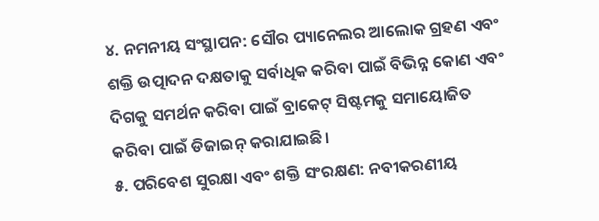୪. ନମନୀୟ ସଂସ୍ଥାପନ: ସୌର ପ୍ୟାନେଲର ଆଲୋକ ଗ୍ରହଣ ଏବଂ ଶକ୍ତି ଉତ୍ପାଦନ ଦକ୍ଷତାକୁ ସର୍ବାଧିକ କରିବା ପାଇଁ ବିଭିନ୍ନ କୋଣ ଏବଂ ଦିଗକୁ ସମର୍ଥନ କରିବା ପାଇଁ ବ୍ରାକେଟ୍ ସିଷ୍ଟମକୁ ସମାୟୋଜିତ କରିବା ପାଇଁ ଡିଜାଇନ୍ କରାଯାଇଛି।
୫. ପରିବେଶ ସୁରକ୍ଷା ଏବଂ ଶକ୍ତି ସଂରକ୍ଷଣ: ନବୀକରଣୀୟ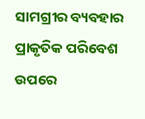ସାମଗ୍ରୀର ବ୍ୟବହାର ପ୍ରାକୃତିକ ପରିବେଶ ଉପରେ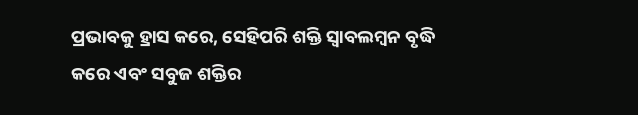ପ୍ରଭାବକୁ ହ୍ରାସ କରେ, ସେହିପରି ଶକ୍ତି ସ୍ୱାବଲମ୍ବନ ବୃଦ୍ଧି କରେ ଏବଂ ସବୁଜ ଶକ୍ତିର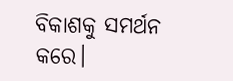ବିକାଶକୁ ସମର୍ଥନ କରେ।